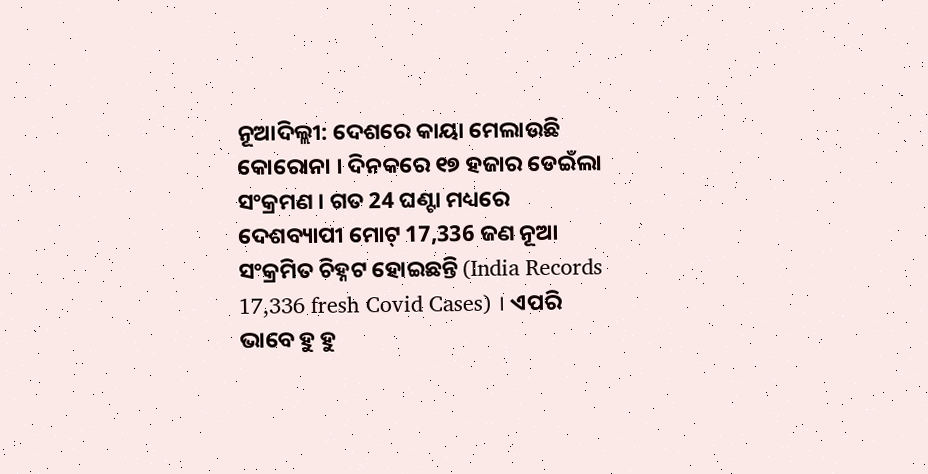ନୂଆଦିଲ୍ଲୀ: ଦେଶରେ କାୟା ମେଲାଉଛି କୋରୋନା । ଦିନକରେ ୧୭ ହଜାର ଡେଇଁଲା ସଂକ୍ରମଣ । ଗତ 24 ଘଣ୍ଟା ମଧ୍ୟରେ ଦେଶବ୍ୟାପୀ ମୋଟ୍ 17,336 ଜଣ ନୂଆ ସଂକ୍ରମିତ ଚିହ୍ନଟ ହୋଇଛନ୍ତି (India Records 17,336 fresh Covid Cases) । ଏପରି ଭାବେ ହୁ ହୁ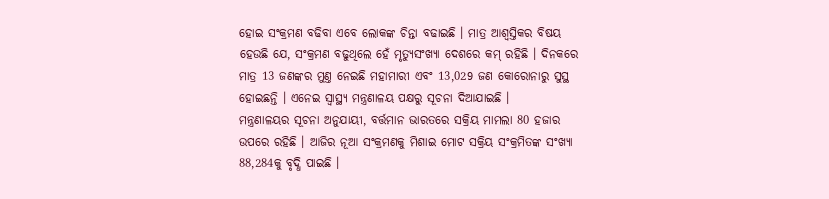ହୋଇ ସଂକ୍ରମଣ ବଢିବା ଏବେ ଲୋକଙ୍କ ଚିନ୍ତା ବଢାଇଛି । ମାତ୍ର ଆଶ୍ବସ୍ତିକର ବିଷୟ ହେଉଛି ଯେ, ସଂକ୍ରମଣ ବଢୁଥିଲେ ହେଁ ମୃତ୍ୟୁସଂଖ୍ୟା ଦେଶରେ କମ୍ ରହିଛି । ଦିନକରେ ମାତ୍ର 13 ଜଣଙ୍କର ମୁଣ୍ତ ନେଇଛି ମହାମାରୀ ଏବଂ 13,029 ଜଣ କୋରୋନାରୁ ସୁସ୍ଥ ହୋଇଛନ୍ତି । ଏନେଇ ସ୍ବାସ୍ଥ୍ୟ ମନ୍ତ୍ରଣାଳୟ ପକ୍ଷରୁ ସୂଚନା ଦିଆଯାଇଛି ।
ମନ୍ତ୍ରଣାଳୟର ସୂଚନା ଅନୁଯାୟୀ, ବର୍ତ୍ତମାନ ଭାରତରେ ସକ୍ରିୟ ମାମଲା 80 ହଜାର ଉପରେ ରହିଛି । ଆଜିର ନୂଆ ସଂକ୍ରମଣକୁ ମିଶାଇ ମୋଟ ସକ୍ରିୟ ସଂକ୍ରମିତଙ୍କ ସଂଖ୍ୟା 88,284କୁ ବୃଦ୍ଧି ପାଇଛି ।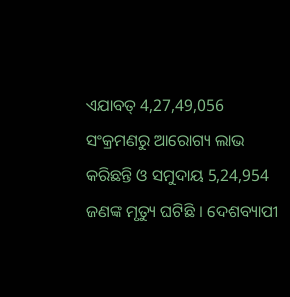ଏଯାବତ୍ 4,27,49,056 ସଂକ୍ରମଣରୁ ଆରୋଗ୍ୟ ଲାଭ କରିଛନ୍ତି ଓ ସମୁଦାୟ 5,24,954 ଜଣଙ୍କ ମୃତ୍ୟୁ ଘଟିଛି । ଦେଶବ୍ୟାପୀ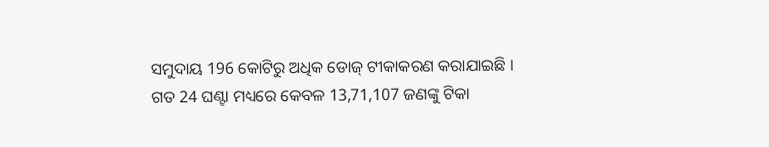ସମୁଦାୟ 196 କୋଟିରୁ ଅଧିକ ଡୋଜ୍ ଟୀକାକରଣ କରାଯାଇଛି । ଗତ 24 ଘଣ୍ଟା ମଧ୍ୟରେ କେବଳ 13,71,107 ଜଣଙ୍କୁ ଟିକା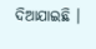ଦିଆଯାଇଛି ।